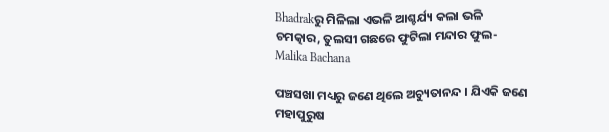Bhadrakରୁ ମିଳିଲା ଏଭଳି ଆଶ୍ଚର୍ଯ୍ୟ କଲା ଭଳି ଚମତ୍କାର, ତୁଲସୀ ଗଛରେ ଫୁଟିଲା ମନ୍ଦାର ଫୁଲ- Malika Bachana

ପଞ୍ଚସଖା ମଧ୍ୟରୁ ଜଣେ ଥିଲେ ଅଚ୍ୟୁତାନନ୍ଦ । ଯିଏକି ଜଣେ ମହାପୁରୁଷ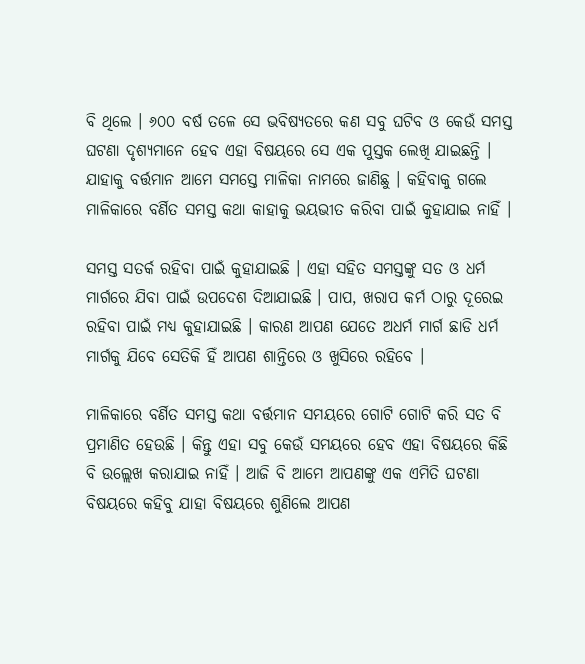ବି ଥିଲେ । ୬୦୦ ବର୍ଷ ତଳେ ସେ ଭବିଷ୍ୟତରେ କଣ ସବୁ ଘଟିବ ଓ କେଉଁ ସମସ୍ତ ଘଟଣା ଦୃଶ୍ୟମାନେ ହେବ ଏହା ବିଷୟରେ ସେ ଏକ ପୁସ୍ତକ ଲେଖି ଯାଇଛନ୍ତି । ଯାହାକୁ ବର୍ତ୍ତମାନ ଆମେ ସମସ୍ତେ ମାଳିକା ନାମରେ ଜାଣିଛୁ । କହିବାକୁ ଗଲେ ମାଳିକାରେ ବର୍ଣିତ ସମସ୍ତ କଥା କାହାକୁ ଭୟଭୀତ କରିବା ପାଇଁ କୁହାଯାଇ ନାହିଁ ।

ସମସ୍ତ ସତର୍କ ରହିବା ପାଇଁ କୁହାଯାଇଛି । ଏହା ସହିତ ସମସ୍ତଙ୍କୁ ସତ ଓ ଧର୍ମ ମାର୍ଗରେ ଯିବା ପାଇଁ ଉପଦେଶ ଦିଆଯାଇଛି । ପାପ, ଖରାପ କର୍ମ ଠାରୁ ଦୂରେଇ ରହିବା ପାଇଁ ମଧ୍ୟ କୁହାଯାଇଛି । କାରଣ ଆପଣ ଯେତେ ଅଧର୍ମ ମାର୍ଗ ଛାଡି ଧର୍ମ ମାର୍ଗକୁ ଯିବେ ସେତିକି ହିଁ ଆପଣ ଶାନ୍ତିରେ ଓ ଖୁସିରେ ରହିବେ ।

ମାଳିକାରେ ବର୍ଣିତ ସମସ୍ତ କଥା ବର୍ତ୍ତମାନ ସମୟରେ ଗୋଟି ଗୋଟି କରି ସତ ବି ପ୍ରମାଣିତ ହେଉଛି । କିନ୍ତୁ ଏହା ସବୁ କେଉଁ ସମୟରେ ହେବ ଏହା ବିଷୟରେ କିଛି ବି ଉଲ୍ଲେଖ କରାଯାଇ ନାହିଁ । ଆଜି ବି ଆମେ ଆପଣଙ୍କୁ ଏକ ଏମିତି ଘଟଣା ବିଷୟରେ କହିବୁ ଯାହା ବିଷୟରେ ଶୁଣିଲେ ଆପଣ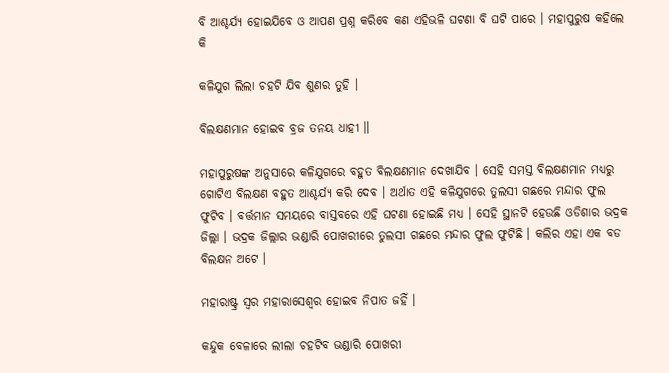ବି ଆଶ୍ଚର୍ଯ୍ୟ ହୋଇଯିବେ ଓ ଆପଣ ପ୍ରଶ୍ନ କରିବେ କଣ ଏହିଭଳି ଘଟଣା ବି ଘଟି ପାରେ । ମହାପୁରୁଷ କହିଲେ କି

କଳିଯୁଗ ଲିଲା ଚହଟି ଯିବ ଶୁଣର ତୁହି ।

ବିଲକ୍ଷଣମାନ ହୋଇବ ବ୍ରଜ ତନୟ ଧାହୀ ॥

ମହାପୁରୁଷଙ୍କ ଅନୁସାରେ କଳିଯୁଗରେ ବହୁତ ବିଲକ୍ଷଣମାନ ଦେଖାଯିବ । ସେହି ସମସ୍ତ ବିଲକ୍ଷଣମାନ ମଧ୍ୟରୁ ଗୋଟିଏ ବିଲକ୍ଷଣ ବହୁତ ଆଶ୍ଚର୍ଯ୍ୟ କରି ଦେବ । ଅର୍ଥାତ ଏହି କଳିଯୁଗରେ ତୁଲସୀ ଗଛରେ ମନ୍ଦାର ଫୁଲ ଫୁଟିବ । ବର୍ତ୍ତମାନ ସମୟରେ ବାସ୍ତବରେ ଏହି ଘଟଣା ହୋଇଛି ମଧ୍ୟ । ସେହି ସ୍ଥାନଟି ହେଉଛି ଓଡିଶାର ଭଦ୍ରକ ଜିଲ୍ଲା । ଭଦ୍ରକ ଜିଲ୍ଲାର ଭଣ୍ଡାରି ପୋଖରୀରେ ତୁଲସୀ ଗଛରେ ମନ୍ଦାର ଫୁଲ ଫୁଟିଛି । କଲିର ଏହା ଏକ ବଡ ବିଲକ୍ଷନ ଅଟେ ।

ମହାରାଷ୍ଟ୍ର ସ୍ଵର ମହାରାସେଶ୍ଵର ହୋଇବ ନିପାତ ଜହିଁ ।

କନ୍ଦୁକ ବେଳାରେ ଲୀଲା ଚହଟିବ ଭଣ୍ଡାରି ପୋଖରୀ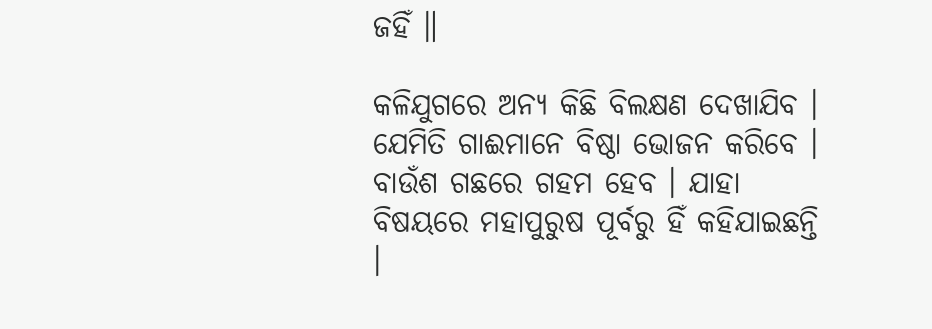ଜହିଁ ॥

କଳିଯୁଗରେ ଅନ୍ୟ କିଛି ବିଲକ୍ଷଣ ଦେଖାଯିବ । ଯେମିତି ଗାଈମାନେ ବିଷ୍ଠା ଭୋଜନ କରିବେ । ବାଉଁଶ ଗଛରେ ଗହମ ହେବ । ଯାହା ବିଷୟରେ ମହାପୁରୁଷ ପୂର୍ବରୁ ହିଁ କହିଯାଇଛନ୍ତି ।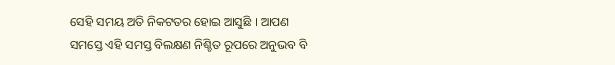ସେହି ସମୟ ଅତି ନିକଟତର ହୋଇ ଆସୁଛି । ଆପଣ ସମସ୍ତେ ଏହି ସମସ୍ତ ବିଲକ୍ଷଣ ନିଶ୍ଚିତ ରୂପରେ ଅନୁଭବ ବି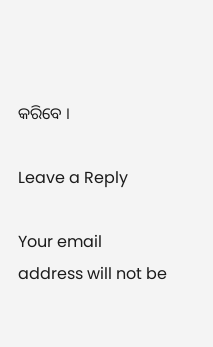କରିବେ ।

Leave a Reply

Your email address will not be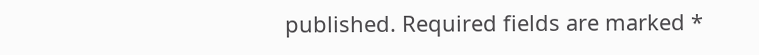published. Required fields are marked *